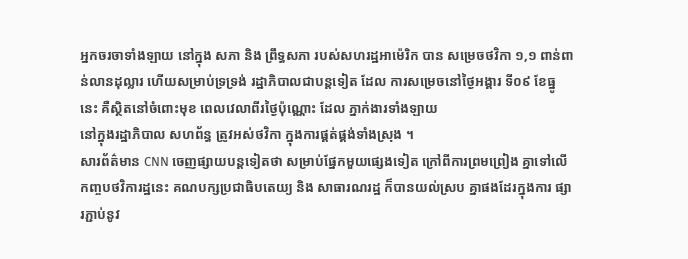អ្នកចរចាទាំងឡាយ នៅក្នុង សភា និង ព្រឹទ្ធសភា របស់សហរដ្ឋអាម៉េរិក បាន សម្រេចថវិកា ១,១ ពាន់ពាន់លានដុល្លារ ហើយសម្រាប់ទ្រទ្រង់ រដ្ឋាភិបាលជាបន្តទៀត ដែល ការសម្រេចនៅថ្ងៃអង្គារ ទី០៩ ខែធ្នូ នេះ គឺស្ថិតនៅចំពោះមុខ ពេលវេលាពីរថ្ងៃប៉ុណ្ណោះ ដែល ភ្នាក់ងារទាំងឡាយ
នៅក្នុងរដ្ឋាភិបាល សហព័ន្ធ ត្រូវអស់ថវិកា ក្នុងការផ្គត់ផ្គង់ទាំងស្រុង ។
សារព័ត៌មាន CNN ចេញផ្សាយបន្តទៀតថា សម្រាប់ផ្នែកមួយផ្សេងទៀត ក្រៅពីការព្រមព្រៀង គ្នាទៅលើកញ្ចបថវិការដ្ឋនេះ គណបក្សប្រជាធិបតេយ្យ និង សាធារណរដ្ឋ ក៏បានយល់ស្រប គ្នាផងដែរក្នុងការ ផ្សារភ្ជាប់នូវ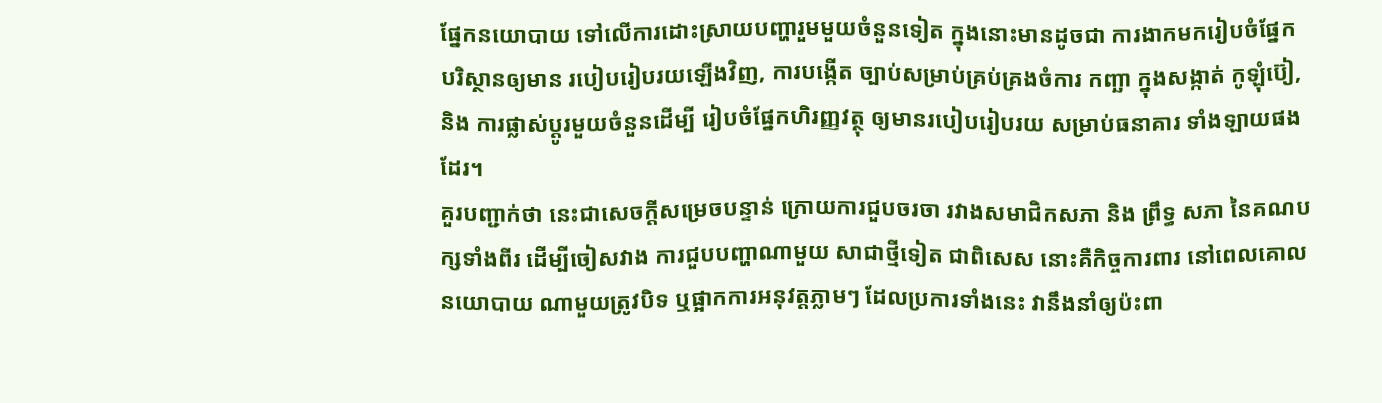ផ្នែកនយោបាយ ទៅលើការដោះស្រាយបញ្ហារួមមួយចំនួនទៀត ក្នុងនោះមានដូចជា ការងាកមករៀបចំផ្នែក បរិស្ថានឲ្យមាន របៀបរៀបរយឡើងវិញ, ការបង្កើត ច្បាប់សម្រាប់គ្រប់គ្រងចំការ កញ្ឆា ក្នុងសង្កាត់ កូឡុំប៊ៀ, និង ការផ្លាស់ប្តូរមួយចំនួនដើម្បី រៀបចំផ្នែកហិរញ្ញវត្ថុ ឲ្យមានរបៀបរៀបរយ សម្រាប់ធនាគារ ទាំងឡាយផងដែរ។
គួរបញ្ជាក់ថា នេះជាសេចក្តីសម្រេចបន្ទាន់ ក្រោយការជួបចរចា រវាងសមាជិកសភា និង ព្រឹទ្ធ សភា នៃគណបក្សទាំងពីរ ដើម្បីចៀសវាង ការជួបបញ្ហាណាមួយ សាជាថ្មីទៀត ជាពិសេស នោះគឺកិច្ចការពារ នៅពេលគោលនយោបាយ ណាមួយត្រូវបិទ ឬផ្អាកការអនុវត្តភ្លាមៗ ដែលប្រការទាំងនេះ វានឹងនាំឲ្យប៉ះពា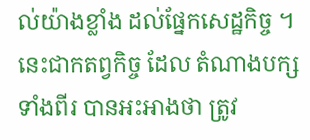ល់យ៉ាងខ្លាំង ដល់ផ្នែកសេដ្ឋកិច្ច ។ នេះជាកតព្វកិច្ច ដែល តំណាងបក្សទាំងពីរ បានអះអាងថា ត្រូវ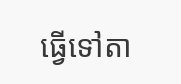ធ្វើទៅតា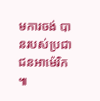មការចង់ បានរបស់ប្រជាជនអាម៉េរិក ៕